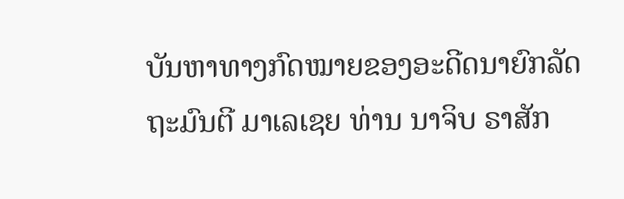ບັນຫາທາງກົດໝາຍຂອງອະດີດນາຍົກລັດຖະມົນຕີ ມາເລເຊຍ ທ່ານ ນາຈິບ ຣາສັກ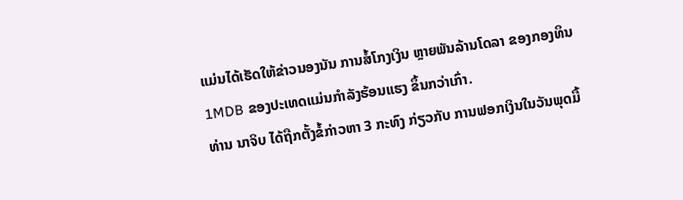ແມ່ນໄດ້ເຮັດໃຫ້ຂ່າວນອງນັນ ການສໍ້ໂກງເງິນ ຫຼາຍພັນລ້ານໂດລາ ຂອງກອງທຶນ
1MDB ຂອງປະເທດແມ່ນກຳລັງຮ້ອນແຮງ ຂຶ້ນກວ່າເກົ່າ.
ທ່ານ ນາຈິບ ໄດ້ຖືກຕັ້ງຂໍ້ກ່າວຫາ 3 ກະທົງ ກ່ຽວກັບ ການຟອກເງິນໃນວັນພຸດມື້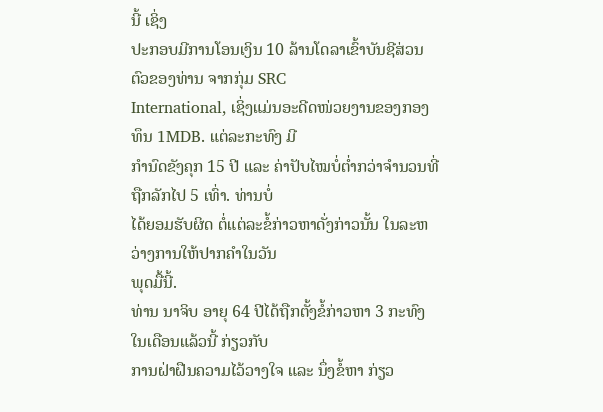ນີ້ ເຊິ່ງ
ປະກອບມີການໂອນເງິນ 10 ລ້ານໂດລາເຂົ້າບັນຊີສ່ວນຕົວຂອງທ່ານ ຈາກກຸ່ມ SRC
International, ເຊິ່ງແມ່ນອະດີດໜ່ວຍງານຂອງກອງທຶນ 1MDB. ແຕ່ລະກະທົງ ມີ
ກຳນົດຂັງຄຸກ 15 ປີ ແລະ ຄ່າປັບໄໝບໍ່ຕໍ່າກວ່າຈຳນວນທີ່ຖືກລັກໄປ 5 ເທົ່າ. ທ່ານບໍ່
ໄດ້ຍອມຮັບຜິດ ຕໍ່ແຕ່ລະຂໍ້ກ່າວຫາດັ່ງກ່າວນັ້ນ ໃນລະຫວ່າງການໃຫ້ປາກຄຳໃນວັນ
ພຸດມື້ນີ້.
ທ່ານ ນາຈິບ ອາຍຸ 64 ປີໄດ້ຖືກຕັ້ງຂໍ້ກ່າວຫາ 3 ກະທົງ ໃນເດືອນແລ້ວນີ້ ກ່ຽວກັບ
ການຝ່າຝືນຄວາມໄວ້ວາງໃຈ ແລະ ນຶ່ງຂໍ້ຫາ ກ່ຽວ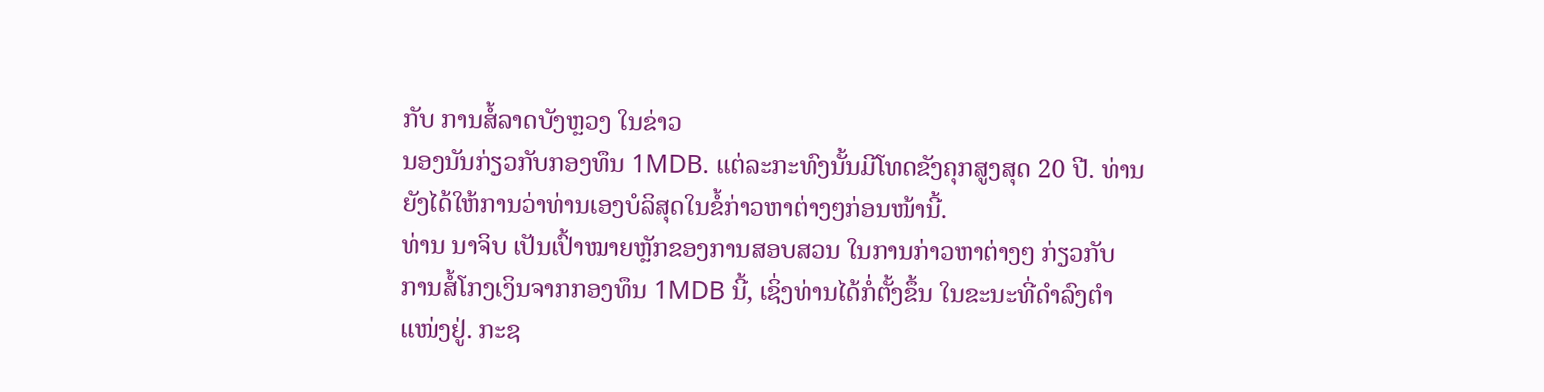ກັບ ການສໍ້ລາດບັງຫຼວງ ໃນຂ່າວ
ນອງນັນກ່ຽວກັບກອງທຶນ 1MDB. ແຕ່ລະກະທົງນັ້ນມີໂທດຂັງຄຸກສູງສຸດ 20 ປີ. ທ່ານ
ຍັງໄດ້ໃຫ້ການວ່າທ່ານເອງບໍລິສຸດໃນຂໍ້ກ່າວຫາຕ່າງໆກ່ອນໜ້ານີ້.
ທ່ານ ນາຈິບ ເປັນເປົ້າໝາຍຫຼັກຂອງການສອບສວນ ໃນການກ່າວຫາຕ່າງໆ ກ່ຽວກັບ
ການສໍ້ໂກງເງິນຈາກກອງທຶນ 1MDB ນີ້, ເຊິ່ງທ່ານໄດ້ກໍ່ຕັ້ງຂຶ້ນ ໃນຂະນະທີ່ດຳລົງຕຳ
ແໜ່ງຢູ່. ກະຊ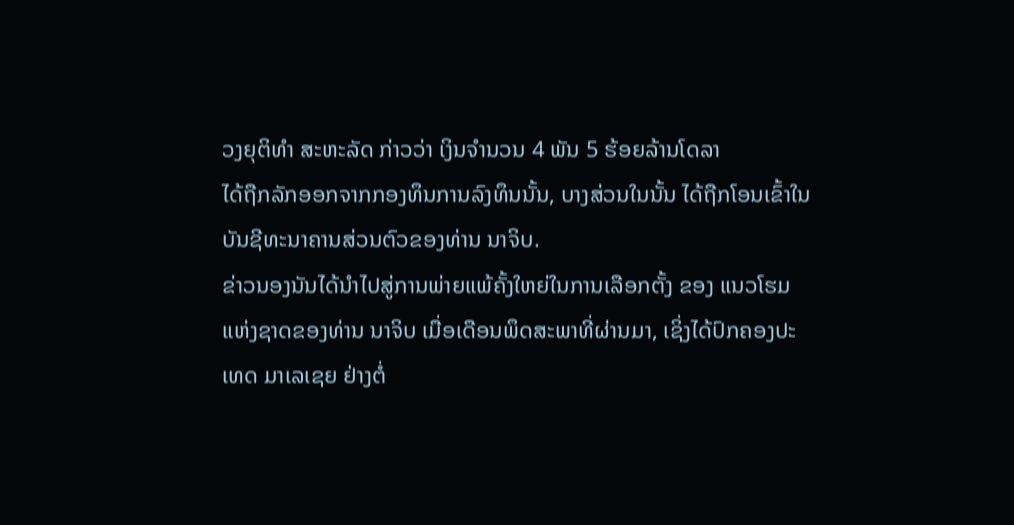ວງຍຸຕິທຳ ສະຫະລັດ ກ່າວວ່າ ເງິນຈຳນວນ 4 ພັນ 5 ຮ້ອຍລ້ານໂດລາ
ໄດ້ຖືກລັກອອກຈາກກອງທຶນການລົງທຶນນັ້ນ, ບາງສ່ວນໃນນັ້ນ ໄດ້ຖືກໂອນເຂົ້າໃນ
ບັນຊີທະນາຄານສ່ວນຕົວຂອງທ່ານ ນາຈິບ.
ຂ່າວນອງນັນໄດ້ນຳໄປສູ່ການພ່າຍແພ້ຄັ້ງໃຫຍ່ໃນການເລືອກຕັ້ງ ຂອງ ແນວໂຮມ
ແຫ່ງຊາດຂອງທ່ານ ນາຈິບ ເມື່ອເດືອນພຶດສະພາທີ່ຜ່ານມາ, ເຊິ່ງໄດ້ປົກຄອງປະ
ເທດ ມາເລເຊຍ ຢ່າງຕໍ່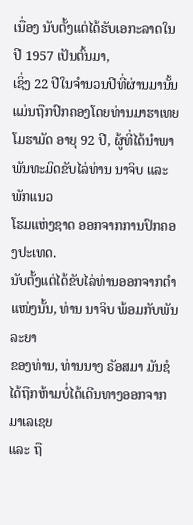ເນື່ອງ ນັບຕັ້ງແຕ່ໄດ້ຮັບເອກະລາດໃນປີ 1957 ເປັນຕົ້ນມາ,
ເຊິ່ງ 22 ປີໃນຈຳນວນປີທີ່ຜ່ານມານັ້ນແມ່ນຖືກປົກຄອງໂດຍທ່ານມາຮາເທຍ
ໂມຮາມັດ ອາຍຸ 92 ປີ, ຜູ້ທີ່ໄດ້ນຳພາພັນທະມິດຂັບໄລ່ທ່ານ ນາຈິບ ແລະ ພັກແນວ
ໂຮມແຫ່ງຊາດ ອອກຈາກການປົກຄອງປະເທດ.
ນັບຕັ້ງແຕ່ໄດ້ຂັບໄລ່ທ່ານອອກຈາກຕຳແໜ່ງນັ້ນ, ທ່ານ ນາຈິບ ພ້ອມກັບພັນລະຍາ
ຂອງທ່ານ, ທ່ານນາງ ຣັອສມາ ມັນຊໍ ໄດ້ຖືກຫ້າມບໍ່ໄດ້ເດີນທາງອອກຈາກ ມາເລເຊຍ
ແລະ ຖື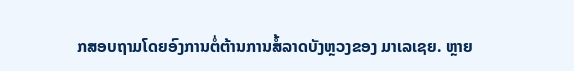ກສອບຖາມໂດຍອົງການຕໍ່ຕ້ານການສໍ້ລາດບັງຫຼວງຂອງ ມາເລເຊຍ. ຫຼາຍ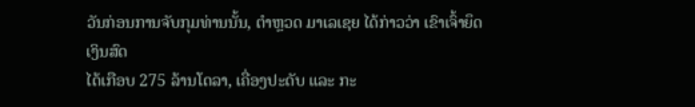ວັນກ່ອນການຈັບກຸມທ່ານນັ້ນ, ຕຳຫຼວດ ມາເລເຊຍ ໄດ້ກ່າວວ່າ ເຂົາເຈົ້າຍຶດເງິນສົດ
ໄດ້ເກືອບ 275 ລ້ານໂດລາ, ເຄື່ອງປະດັບ ແລະ ກະ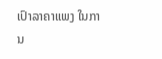ເປົາລາຄາແພງ ໃນການ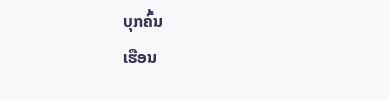ບຸກຄົ້ນ
ເຮືອນ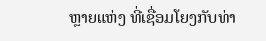ຫຼາຍແຫ່ງ ທີ່ເຊື່ອມໂຍງກັບທ່າ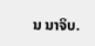ນ ນາຈິບ.